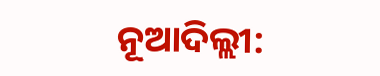ନୂଆଦିଲ୍ଲୀ: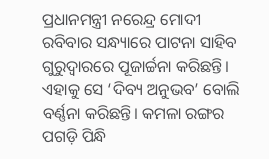ପ୍ରଧାନମନ୍ତ୍ରୀ ନରେନ୍ଦ୍ର ମୋଦୀ ରବିବାର ସନ୍ଧ୍ୟାରେ ପାଟନା ସାହିବ ଗୁରୁଦ୍ୱାରରେ ପୂଜାର୍ଚ୍ଚନା କରିଛନ୍ତି। ଏହାକୁ ସେ ‘ଦିବ୍ୟ ଅନୁଭବ’ ବୋଲି ବର୍ଣ୍ଣନା କରିଛନ୍ତି। କମଳା ରଙ୍ଗର ପଗଡ଼ି ପିନ୍ଧି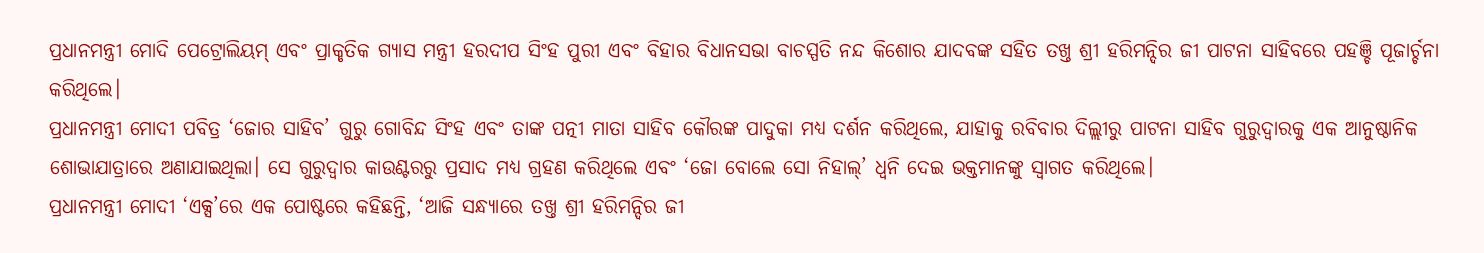ପ୍ରଧାନମନ୍ତ୍ରୀ ମୋଦି ପେଟ୍ରୋଲିୟମ୍ ଏବଂ ପ୍ରାକୃତିକ ଗ୍ୟାସ ମନ୍ତ୍ରୀ ହରଦୀପ ସିଂହ ପୁରୀ ଏବଂ ବିହାର ବିଧାନସଭା ବାଚସ୍ପତି ନନ୍ଦ କିଶୋର ଯାଦବଙ୍କ ସହିତ ତଖ୍ତ ଶ୍ରୀ ହରିମନ୍ଦିର ଜୀ ପାଟନା ସାହିବରେ ପହଞ୍ଚି ପୂଜାର୍ଚ୍ଚନା କରିଥିଲେ।
ପ୍ରଧାନମନ୍ତ୍ରୀ ମୋଦୀ ପବିତ୍ର ‘ଜୋର ସାହିବ’ ଗୁରୁ ଗୋବିନ୍ଦ ସିଂହ ଏବଂ ତାଙ୍କ ପତ୍ନୀ ମାତା ସାହିବ କୌରଙ୍କ ପାଦୁକା ମଧ୍ୟ ଦର୍ଶନ କରିଥିଲେ, ଯାହାକୁ ରବିବାର ଦିଲ୍ଲୀରୁ ପାଟନା ସାହିବ ଗୁରୁଦ୍ୱାରକୁ ଏକ ଆନୁଷ୍ଠାନିକ ଶୋଭାଯାତ୍ରାରେ ଅଣାଯାଇଥିଲା। ସେ ଗୁରୁଦ୍ୱାର କାଉଣ୍ଟରରୁ ପ୍ରସାଦ ମଧ୍ୟ ଗ୍ରହଣ କରିଥିଲେ ଏବଂ ‘ଜୋ ବୋଲେ ସୋ ନିହାଲ୍’ ଧ୍ୱନି ଦେଇ ଭକ୍ତମାନଙ୍କୁ ସ୍ୱାଗତ କରିଥିଲେ।
ପ୍ରଧାନମନ୍ତ୍ରୀ ମୋଦୀ ‘ଏକ୍ସ’ରେ ଏକ ପୋଷ୍ଟରେ କହିଛନ୍ତି, ‘ଆଜି ସନ୍ଧ୍ୟାରେ ତଖ୍ତ ଶ୍ରୀ ହରିମନ୍ଦିର ଜୀ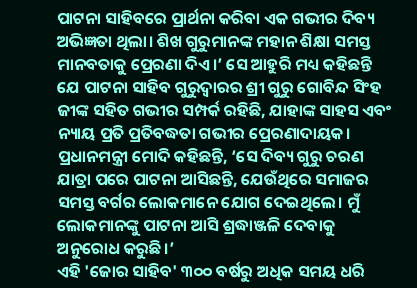ପାଟନା ସାହିବରେ ପ୍ରାର୍ଥନା କରିବା ଏକ ଗଭୀର ଦିବ୍ୟ ଅଭିଜ୍ଞତା ଥିଲା। ଶିଖ ଗୁରୁମାନଙ୍କ ମହାନ ଶିକ୍ଷା ସମସ୍ତ ମାନବତାକୁ ପ୍ରେରଣା ଦିଏ।’ ସେ ଆହୁରି ମଧ୍ୟ କହିଛନ୍ତି ଯେ ପାଟନା ସାହିବ ଗୁରୁଦ୍ୱାରର ଶ୍ରୀ ଗୁରୁ ଗୋବିନ୍ଦ ସିଂହ ଜୀଙ୍କ ସହିତ ଗଭୀର ସମ୍ପର୍କ ରହିଛି, ଯାହାଙ୍କ ସାହସ ଏବଂ ନ୍ୟାୟ ପ୍ରତି ପ୍ରତିବଦ୍ଧତା ଗଭୀର ପ୍ରେରଣାଦାୟକ। ପ୍ରଧାନମନ୍ତ୍ରୀ ମୋଦି କହିଛନ୍ତି, ‘ସେ ଦିବ୍ୟ ଗୁରୁ ଚରଣ ଯାତ୍ରା ପରେ ପାଟନା ଆସିଛନ୍ତି, ଯେଉଁଥିରେ ସମାଜର ସମସ୍ତ ବର୍ଗର ଲୋକମାନେ ଯୋଗ ଦେଇଥିଲେ। ମୁଁ ଲୋକମାନଙ୍କୁ ପାଟନା ଆସି ଶ୍ରଦ୍ଧାଞ୍ଜଳି ଦେବାକୁ ଅନୁରୋଧ କରୁଛି।’
ଏହି 'ଜୋର ସାହିବ' ୩୦୦ ବର୍ଷରୁ ଅଧିକ ସମୟ ଧରି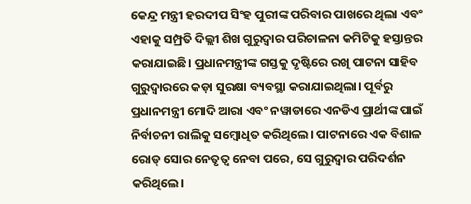କେନ୍ଦ୍ର ମନ୍ତ୍ରୀ ହରଦୀପ ସିଂହ ପୁରୀଙ୍କ ପରିବାର ପାଖରେ ଥିଲା ଏବଂ ଏହାକୁ ସମ୍ପ୍ରତି ଦିଲ୍ଲୀ ଶିଖ ଗୁରୁଦ୍ୱାର ପରିଚାଳନା କମିଟିକୁ ହସ୍ତାନ୍ତର କରାଯାଇଛି। ପ୍ରଧାନମନ୍ତ୍ରୀଙ୍କ ଗସ୍ତକୁ ଦୃଷ୍ଟିରେ ରଖି ପାଟନା ସାହିବ ଗୁରୁଦ୍ୱାରରେ କଡ଼ା ସୁରକ୍ଷା ବ୍ୟବସ୍ଥା କରାଯାଇଥିଲା। ପୂର୍ବରୁ ପ୍ରଧାନମନ୍ତ୍ରୀ ମୋଦି ଆରା ଏବଂ ନୱାଡାରେ ଏନଡିଏ ପ୍ରାର୍ଥୀଙ୍କ ପାଇଁ ନିର୍ବାଚନୀ ରାଲିକୁ ସମ୍ବୋଧିତ କରିଥିଲେ। ପାଟନାରେ ଏକ ବିଶାଳ ରୋଡ୍ ସୋର ନେତୃତ୍ୱ ନେବା ପରେ, ସେ ଗୁରୁଦ୍ୱାର ପରିଦର୍ଶନ କରିଥିଲେ।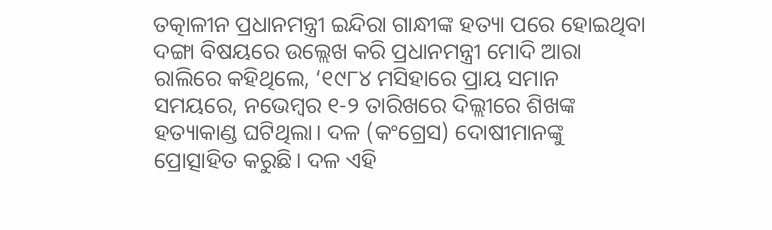ତତ୍କାଳୀନ ପ୍ରଧାନମନ୍ତ୍ରୀ ଇନ୍ଦିରା ଗାନ୍ଧୀଙ୍କ ହତ୍ୟା ପରେ ହୋଇଥିବା ଦଙ୍ଗା ବିଷୟରେ ଉଲ୍ଲେଖ କରି ପ୍ରଧାନମନ୍ତ୍ରୀ ମୋଦି ଆରା ରାଲିରେ କହିଥିଲେ, ‘୧୯୮୪ ମସିହାରେ ପ୍ରାୟ ସମାନ ସମୟରେ, ନଭେମ୍ବର ୧-୨ ତାରିଖରେ ଦିଲ୍ଲୀରେ ଶିଖଙ୍କ ହତ୍ୟାକାଣ୍ଡ ଘଟିଥିଲା। ଦଳ (କଂଗ୍ରେସ) ଦୋଷୀମାନଙ୍କୁ ପ୍ରୋତ୍ସାହିତ କରୁଛି। ଦଳ ଏହି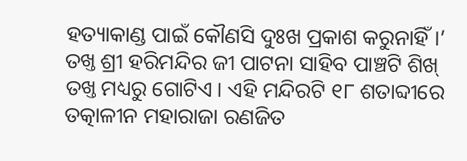ହତ୍ୟାକାଣ୍ଡ ପାଇଁ କୌଣସି ଦୁଃଖ ପ୍ରକାଶ କରୁନାହିଁ।’
ତଖ୍ତ ଶ୍ରୀ ହରିମନ୍ଦିର ଜୀ ପାଟନା ସାହିବ ପାଞ୍ଚଟି ଶିଖ୍ ତଖ୍ତ ମଧ୍ୟରୁ ଗୋଟିଏ। ଏହି ମନ୍ଦିରଟି ୧୮ ଶତାବ୍ଦୀରେ ତତ୍କାଳୀନ ମହାରାଜା ରଣଜିତ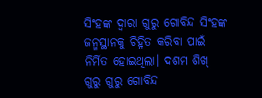ସିଂହଙ୍କ ଦ୍ୱାରା ଗୁରୁ ଗୋବିନ୍ଦ ସିଂହଙ୍କ ଜନ୍ମସ୍ଥାନକୁ ଚିହ୍ନିତ କରିବା ପାଇଁ ନିର୍ମିତ ହୋଇଥିଲା। ଦଶମ ଶିଖ୍ ଗୁରୁ ଗୁରୁ ଗୋବିନ୍ଦ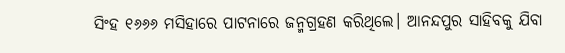ସିଂହ ୧୬୬୬ ମସିହାରେ ପାଟନାରେ ଜନ୍ମଗ୍ରହଣ କରିଥିଲେ। ଆନନ୍ଦପୁର ସାହିବକୁ ଯିବା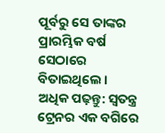ପୂର୍ବରୁ ସେ ତାଙ୍କର ପ୍ରାରମ୍ଭିକ ବର୍ଷ ସେଠାରେ ବିତାଇଥିଲେ।
ଅଧିକ ପଢ଼ନ୍ତୁ: ସ୍ୱତନ୍ତ୍ର ଟ୍ରେନର ଏକ ବଗିରେ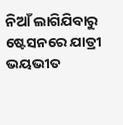ନିଆଁ ଲାଗିଯିବାରୁ ଷ୍ଟେସନରେ ଯାତ୍ରୀ ଭୟଭୀତ